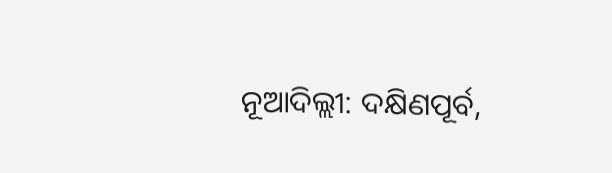ନୂଆଦିଲ୍ଲୀ: ଦକ୍ଷିଣପୂର୍ବ,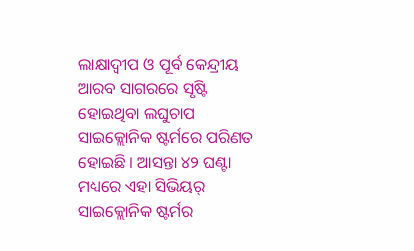ଲାକ୍ଷାଦ୍ୱୀପ ଓ ପୂର୍ବ କେନ୍ଦ୍ରୀୟ ଆରବ ସାଗରରେ ସୃଷ୍ଟି ହୋଇଥିବା ଲଘୁଚାପ ସାଇକ୍ଲୋନିକ ଷ୍ଟର୍ମରେ ପରିଣତ ହୋଇଛି । ଆସନ୍ତା ୪୨ ଘଣ୍ଟା ମଧ୍ୟରେ ଏହା ସିଭିୟର୍ ସାଇକ୍ଲୋନିକ ଷ୍ଟର୍ମର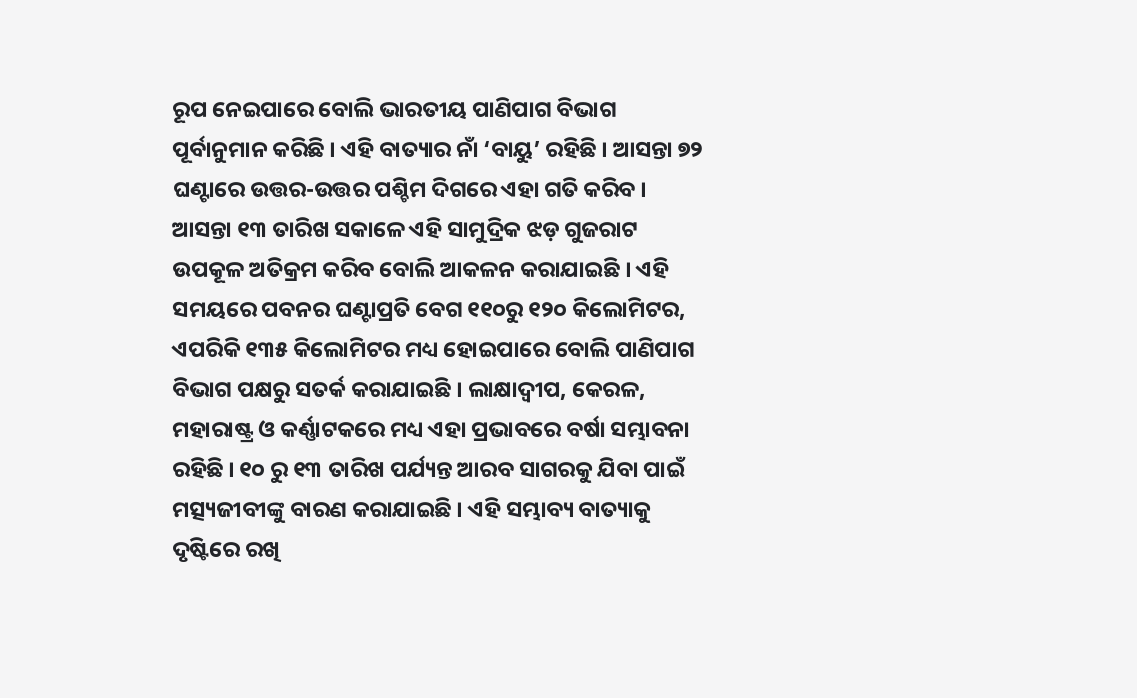ରୂପ ନେଇପାରେ ବୋଲି ଭାରତୀୟ ପାଣିପାଗ ବିଭାଗ ପୂର୍ବାନୁମାନ କରିଛି । ଏହି ବାତ୍ୟାର ନାଁ ‘ବାୟୁ’ ରହିଛି । ଆସନ୍ତା ୭୨ ଘଣ୍ଟାରେ ଉତ୍ତର-ଉତ୍ତର ପଶ୍ଚିମ ଦିଗରେ ଏହା ଗତି କରିବ । ଆସନ୍ତା ୧୩ ତାରିଖ ସକାଳେ ଏହି ସାମୁଦ୍ରିକ ଝଡ଼ ଗୁଜରାଟ ଉପକୂଳ ଅତିକ୍ରମ କରିବ ବୋଲି ଆକଳନ କରାଯାଇଛି । ଏହି ସମୟରେ ପବନର ଘଣ୍ଟାପ୍ରତି ବେଗ ୧୧୦ରୁ ୧୨୦ କିଲୋମିଟର, ଏପରିକି ୧୩୫ କିଲୋମିଟର ମଧ୍ୟ ହୋଇପାରେ ବୋଲି ପାଣିପାଗ ବିଭାଗ ପକ୍ଷରୁ ସତର୍କ କରାଯାଇଛି । ଲାକ୍ଷାଦ୍ୱୀପ, କେରଳ, ମହାରାଷ୍ଟ୍ର ଓ କର୍ଣ୍ଣାଟକରେ ମଧ୍ୟ ଏହା ପ୍ରଭାବରେ ବର୍ଷା ସମ୍ଭାବନା ରହିଛି । ୧୦ ରୁ ୧୩ ତାରିଖ ପର୍ଯ୍ୟନ୍ତ ଆରବ ସାଗରକୁ ଯିବା ପାଇଁ ମତ୍ସ୍ୟଜୀବୀଙ୍କୁ ବାରଣ କରାଯାଇଛି । ଏହି ସମ୍ଭାବ୍ୟ ବାତ୍ୟାକୁ ଦୃଷ୍ଟିରେ ରଖି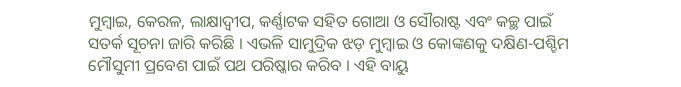ମୁମ୍ବାଇ, କେରଳ, ଲାକ୍ଷାଦ୍ୱୀପ, କର୍ଣ୍ଣାଟକ ସହିତ ଗୋଆ ଓ ସୌରାଷ୍ଟ ଏବଂ କଚ୍ଛ ପାଇଁ ସତର୍କ ସୂଚନା ଜାରି କରିଛି । ଏଭଳି ସାମୁଦ୍ରିକ ଝଡ଼ ମୁମ୍ବାଇ ଓ କୋଙ୍କଣକୁ ଦକ୍ଷିଣ-ପଶ୍ଚିମ ମୌସୁମୀ ପ୍ରବେଶ ପାଇଁ ପଥ ପରିଷ୍କାର କରିବ । ଏହି ବାୟୁ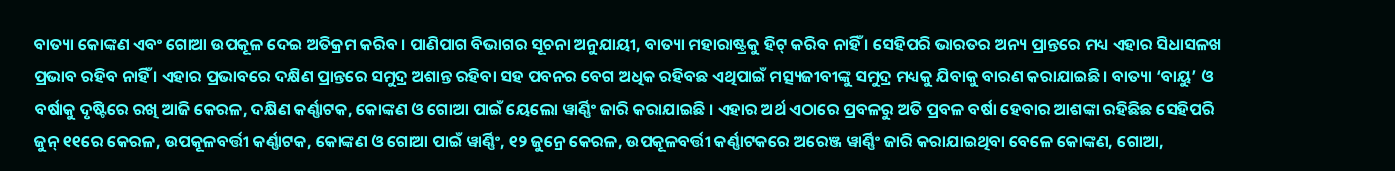ବାତ୍ୟା କୋଙ୍କଣ ଏବଂ ଗୋଆ ଉପକୂଳ ଦେଇ ଅତିକ୍ରମ କରିବ । ପାଣିପାଗ ବିଭାଗର ସୂଚନା ଅନୁଯାୟୀ, ବାତ୍ୟା ମହାରାଷ୍ଟ୍ରକୁ ହିଟ୍ କରିବ ନାହିଁ । ସେହିପରି ଭାରତର ଅନ୍ୟ ପ୍ରାନ୍ତରେ ମଧ୍ୟ ଏହାର ସିଧାସଳଖ ପ୍ରଭାବ ରହିବ ନାହିଁ । ଏହାର ପ୍ରଭାବରେ ଦକ୍ଷିଣ ପ୍ରାନ୍ତରେ ସମୁଦ୍ର ଅଶାନ୍ତ ରହିବା ସହ ପବନର ବେଗ ଅଧିକ ରହିବଛ ଏଥିପାଇଁ ମତ୍ସ୍ୟଜୀବୀଙ୍କୁ ସମୁଦ୍ର ମଧ୍ୟକୁ ଯିବାକୁ ବାରଣ କରାଯାଇଛି । ବାତ୍ୟା ‘ବାୟୁ’ ଓ ବର୍ଷାକୁ ଦୃଷ୍ଟିରେ ରଖି ଆଜି କେରଳ, ଦକ୍ଷିଣ କର୍ଣ୍ଣାଟକ, କୋଙ୍କଣ ଓ ଗୋଆ ପାଇଁ ୟେଲୋ ୱାର୍ଣ୍ଣିଂ ଜାରି କରାଯାଇଛି । ଏହାର ଅର୍ଥ ଏଠାରେ ପ୍ରବଳରୁ ଅତି ପ୍ରବଳ ବର୍ଷା ହେବାର ଆଶଙ୍କା ରହିଛିଛ ସେହିପରି ଜୁନ୍ ୧୧ରେ କେରଳ, ଉପକୂଳବର୍ତ୍ତୀ କର୍ଣ୍ଣାଟକ, କୋଙ୍କଣ ଓ ଗୋଆ ପାଇଁ ୱାର୍ଣ୍ଣିଂ, ୧୨ ଜୁନ୍ରେ କେରଳ, ଉପକୂଳବର୍ତ୍ତୀ କର୍ଣ୍ଣାଟକରେ ଅରେଞ୍ଜ ୱାର୍ଣ୍ଣିଂ ଜାରି କରାଯାଇଥିବା ବେଳେ କୋଙ୍କଣ, ଗୋଆ,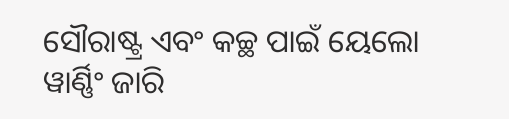ସୌରାଷ୍ଟ୍ର ଏବଂ କଚ୍ଛ ପାଇଁ ୟେଲୋ ୱାର୍ଣ୍ଣିଂ ଜାରି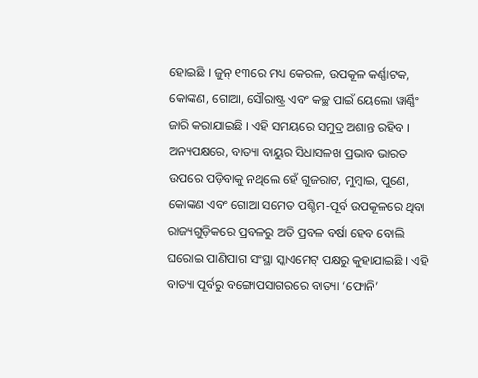ହୋଇଛି । ଜୁନ୍ ୧୩ରେ ମଧ୍ୟ କେରଳ, ଉପକୂଳ କର୍ଣ୍ଣାଟକ, କୋଙ୍କଣ, ଗୋଆ, ସୌରାଷ୍ଟ୍ର ଏବଂ କଚ୍ଛ ପାଇଁ ୟେଲୋ ୱାର୍ଣ୍ଣିଂ ଜାରି କରାଯାଇଛି । ଏହି ସମୟରେ ସମୁଦ୍ର ଅଶାନ୍ତ ରହିବ । ଅନ୍ୟପକ୍ଷରେ, ବାତ୍ୟା ବାୟୁର ସିଧାସଳଖ ପ୍ରଭାବ ଭାରତ ଉପରେ ପଡ଼ିବାକୁ ନଥିଲେ ହେଁ ଗୁଜରାଟ, ମୁମ୍ବାଇ, ପୁଣେ, କୋଙ୍କଣ ଏବଂ ଗୋଆ ସମେତ ପଶ୍ଚିମ-ପୂର୍ବ ଉପକୂଳରେ ଥିବା ରାଜ୍ୟଗୁଡ଼ିକରେ ପ୍ରବଳରୁ ଅତି ପ୍ରବଳ ବର୍ଷା ହେବ ବୋଲି ଘରୋଇ ପାଣିପାଗ ସଂସ୍ଥା ସ୍କାଏମେଟ୍ ପକ୍ଷରୁ କୁହାଯାଇଛି । ଏହି ବାତ୍ୟା ପୂର୍ବରୁ ବଙ୍ଗୋପସାଗରରେ ବାତ୍ୟା ‘ଫୋନି’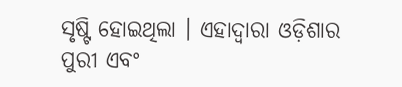ସୃଷ୍ଟି ହୋଇଥିଲା । ଏହାଦ୍ୱାରା ଓଡ଼ିଶାର ପୁରୀ ଏବଂ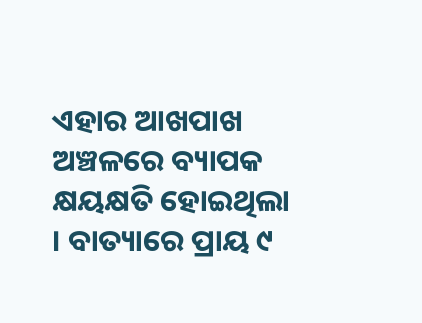ଏହାର ଆଖପାଖ ଅଞ୍ଚଳରେ ବ୍ୟାପକ କ୍ଷୟକ୍ଷତି ହୋଇଥିଲା । ବାତ୍ୟାରେ ପ୍ରାୟ ୯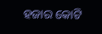ହଜାର କୋଟି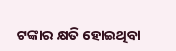ଟଙ୍କାର କ୍ଷତି ହୋଇଥିବା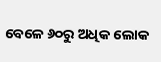ବେଳେ ୬୦ରୁ ଅଧିକ ଲୋକ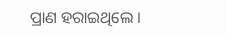ପ୍ରାଣ ହରାଇଥିଲେ ।